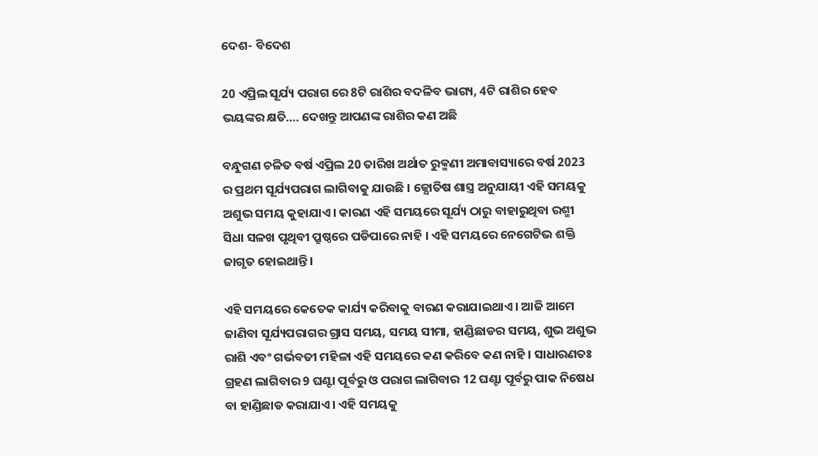ଦେଶ- ବିଦେଶ

20 ଏପ୍ରିଲ ସୂର୍ଯ୍ୟ ପରାଗ ରେ 8ଟି ରାଶିର ବଦଳିବ ଭାଗ୍ୟ, 4ଟି ରାଶିର ହେବ ଭୟଙ୍କର କ୍ଷତି…. ଦେଖନ୍ତୁ ଆପଣଙ୍କ ରାଶିର କଣ ଅଛି

ବନ୍ଧୁଗଣ ଚଳିତ ବର୍ଷ ଏପ୍ରିଲ 20 ତାରିଖ ଅର୍ଥାତ ରୁକ୍ମଣୀ ଅମାବାସ୍ୟାରେ ବର୍ଷ 2023 ର ପ୍ରଥମ ସୂର୍ଯ୍ୟପରାଗ ଲାଗିବାକୁ ଯାଉଛି । ଜ୍ଯୋତିଷ ଶାସ୍ତ୍ର ଅନୁଯାୟୀ ଏହି ସମୟକୁ ଅଶୁଭ ସମୟ କୁହାଯାଏ । କାରଣ ଏହି ସମୟରେ ସୂର୍ଯ୍ୟ ଠାରୁ ବାହାରୁଥିବା ରଶ୍ମୀ ସିଧା ସଳଖ ପୃଥିବୀ ପ୍ରୁଷ୍ଠରେ ପଡିପାରେ ନାହି । ଏହି ସମୟରେ ନେଗେଟିଭ ଶକ୍ତି ଜାଗୃତ ହୋଇଥାନ୍ତି ।

ଏହି ସମୟରେ କେତେକ କାର୍ଯ୍ୟ କରିବାକୁ ବାରଣ କରାଯାଇଥାଏ । ଆଜି ଆମେ ଜାଣିବା ସୂର୍ଯ୍ୟପରାଗର ଗ୍ରାସ ସମୟ, ସମୟ ସୀମା, ହାଣ୍ଡିଛାଡର ସମୟ, ଶୁଭ ଅଶୁଭ ରାଶି ଏବଂ ଗର୍ଭବତୀ ମହିଳା ଏହି ସମୟରେ କଣ କରିବେ କଣ ନାହି । ସାଧାରଣତଃ ଗ୍ରହଣ ଲାଗିବାର 9 ଘଣ୍ଟା ପୂର୍ବରୁ ଓ ପରାଗ ଲାଗିବାର 12 ଘଣ୍ଟା ପୂର୍ବରୁ ପାକ ନିଷେଧ ବା ହାଣ୍ଡିଛାଡ କରାଯାଏ । ଏହି ସମୟକୁ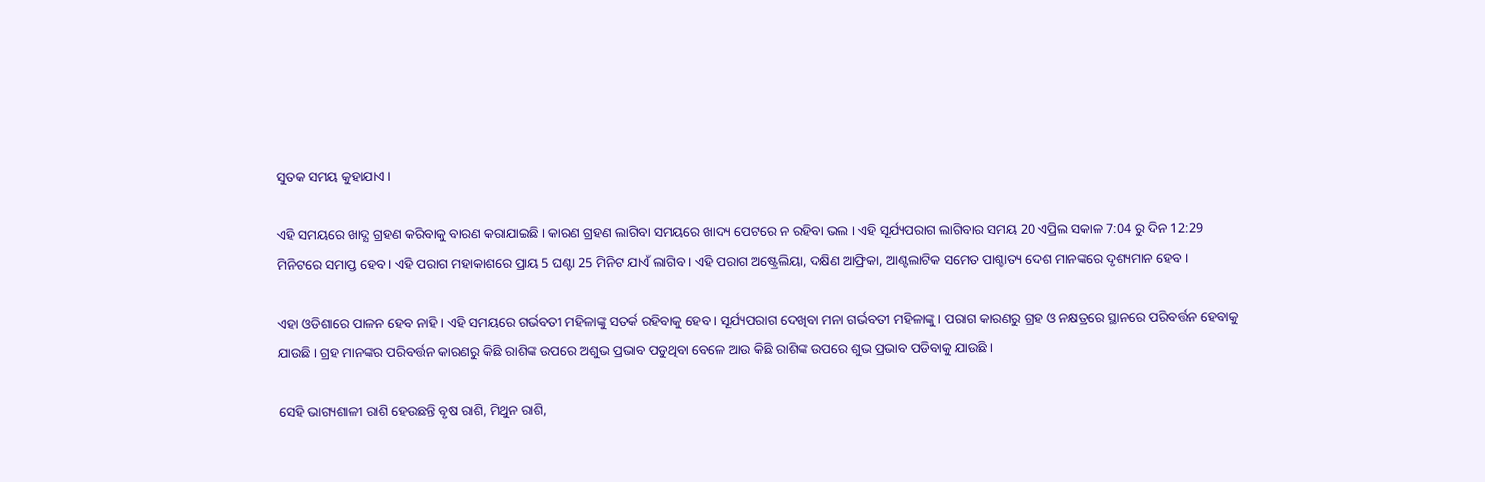ସୁତକ ସମୟ କୁହାଯାଏ ।

ଏହି ସମୟରେ ଖାଦ୍ଯ ଗ୍ରହଣ କରିବାକୁ ବାରଣ କରାଯାଇଛି । କାରଣ ଗ୍ରହଣ ଲାଗିବା ସମୟରେ ଖାଦ୍ୟ ପେଟରେ ନ ରହିବା ଭଲ । ଏହି ସୂର୍ଯ୍ୟପରାଗ ଲାଗିବାର ସମୟ 20 ଏପ୍ରିଲ ସକାଳ 7:04 ରୁ ଦିନ 12:29 ମିନିଟରେ ସମାପ୍ତ ହେବ । ଏହି ପରାଗ ମହାକାଶରେ ପ୍ରାୟ 5 ଘଣ୍ଟା 25 ମିନିଟ ଯାଏଁ ଲାଗିବ । ଏହି ପରାଗ ଅଷ୍ଟ୍ରେଲିୟା, ଦକ୍ଷିଣ ଆଫ୍ରିକା, ଆଣ୍ଟଲାଟିକ ସମେତ ପାଶ୍ଚାତ୍ୟ ଦେଶ ମାନଙ୍କରେ ଦୃଶ୍ୟମାନ ହେବ ।

ଏହା ଓଡିଶାରେ ପାଳନ ହେବ ନାହି । ଏହି ସମୟରେ ଗର୍ଭବତୀ ମହିଳାଙ୍କୁ ସତର୍କ ରହିବାକୁ ହେବ । ସୂର୍ଯ୍ୟପରାଗ ଦେଖିବା ମନା ଗର୍ଭବତୀ ମହିଳାଙ୍କୁ । ପରାଗ କାରଣରୁ ଗ୍ରହ ଓ ନକ୍ଷତ୍ରରେ ସ୍ଥାନରେ ପରିବର୍ତ୍ତନ ହେବାକୁ ଯାଉଛି । ଗ୍ରହ ମାନଙ୍କର ପରିବର୍ତ୍ତନ କାରଣରୁ କିଛି ରାଶିଙ୍କ ଉପରେ ଅଶୁଭ ପ୍ରଭାବ ପଡୁଥିବା ବେଳେ ଆଉ କିଛି ରାଶିଙ୍କ ଉପରେ ଶୁଭ ପ୍ରଭାବ ପଡିବାକୁ ଯାଉଛି ।

ସେହି ଭାଗ୍ୟଶାଳୀ ରାଶି ହେଉଛନ୍ତି ବୃଷ ରାଶି, ମିଥୁନ ରାଶି,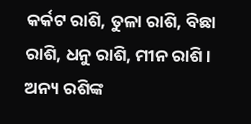କର୍କଟ ରାଶି, ତୁଳା ରାଶି, ବିଛା ରାଶି, ଧନୁ ରାଶି, ମୀନ ରାଶି । ଅନ୍ୟ ରଶିଙ୍କ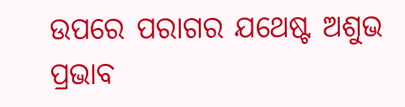ଉପରେ ପରାଗର ଯଥେଷ୍ଟ ଅଶୁଭ ପ୍ରଭାବ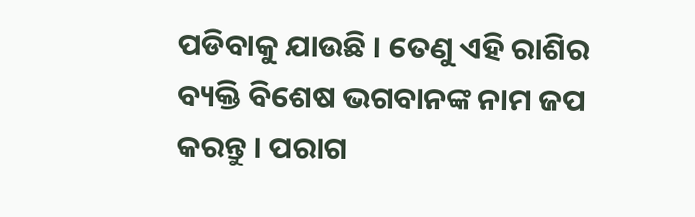ପଡିବାକୁ ଯାଉଛି । ତେଣୁ ଏହି ରାଶିର ବ୍ୟକ୍ତି ବିଶେଷ ଭଗବାନଙ୍କ ନାମ ଜପ କରନ୍ତୁ । ପରାଗ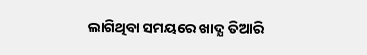ଲାଗିଥିବା ସମୟରେ ଖାଦ୍ଯ ତିଆରି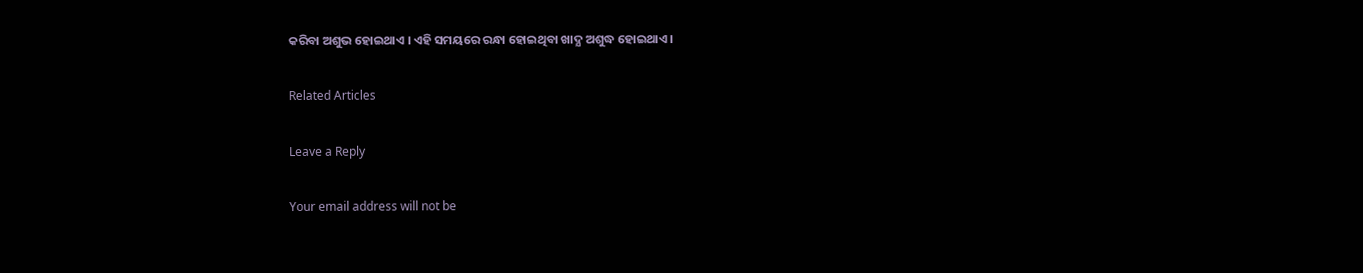କରିବା ଅଶୁଭ ହୋଇଥାଏ । ଏହି ସମୟରେ ରନ୍ଧା ହୋଇଥିବା ଖାଦ୍ଯ ଅଶୁଦ୍ଧ ହୋଇଥାଏ ।

Related Articles

Leave a Reply

Your email address will not be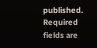published. Required fields are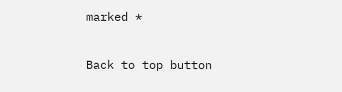marked *

Back to top button